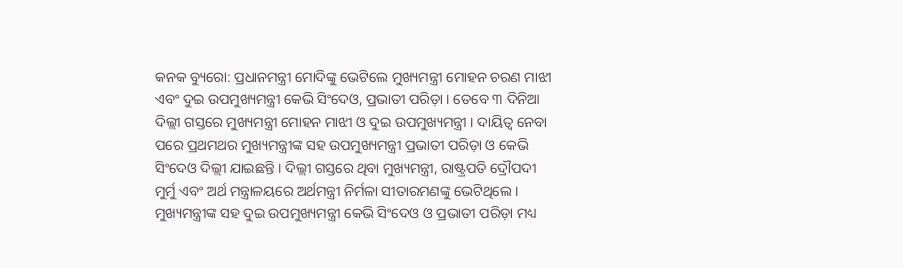କନକ ବ୍ୟୁରୋ: ପ୍ରଧାନମନ୍ତ୍ରୀ ମୋଦିଙ୍କୁ ଭେଟିଲେ ମୁଖ୍ୟମନ୍ତ୍ରୀ ମୋହନ ଚରଣ ମାଝୀ ଏବଂ ଦୁଇ ଉପମୁଖ୍ୟମନ୍ତ୍ରୀ କେଭି ସିଂଦେଓ, ପ୍ରଭାତୀ ପରିଡ଼ା । ତେବେ ୩ ଦିନିଆ ଦିଲ୍ଲୀ ଗସ୍ତରେ ମୁଖ୍ୟମନ୍ତ୍ରୀ ମୋହନ ମାଝୀ ଓ ଦୁଇ ଉପମୁଖ୍ୟମନ୍ତ୍ରୀ । ଦାୟିତ୍ୱ ନେବା ପରେ ପ୍ରଥମଥର ମୁଖ୍ୟମନ୍ତ୍ରୀଙ୍କ ସହ ଉପମୁଖ୍ୟମନ୍ତ୍ରୀ ପ୍ରଭାତୀ ପରିଡ଼ା ଓ କେଭି ସିଂଦେଓ ଦିଲ୍ଲୀ ଯାଇଛନ୍ତି । ଦିଲ୍ଲୀ ଗସ୍ତରେ ଥିବା ମୁଖ୍ୟମନ୍ତ୍ରୀ, ରାଷ୍ଟ୍ରପତି ଦ୍ରୌପଦୀ ମୁର୍ମୁ ଏବଂ ଅର୍ଥ ମନ୍ତ୍ରାଳୟରେ ଅର୍ଥମନ୍ତ୍ରୀ ନିର୍ମଳା ସୀତାରମଣଙ୍କୁ ଭେଟିଥିଲେ । ମୁଖ୍ୟମନ୍ତ୍ରୀଙ୍କ ସହ ଦୁଇ ଉପମୁଖ୍ୟମନ୍ତ୍ରୀ କେଭି ସିଂଦେଓ ଓ ପ୍ରଭାତୀ ପରିଡ଼ା ମଧ୍ୟ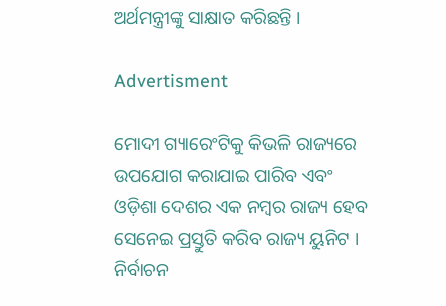ଅର୍ଥମନ୍ତ୍ରୀଙ୍କୁ ସାକ୍ଷାତ କରିଛନ୍ତି ।

Advertisment

ମୋଦୀ ଗ୍ୟାରେଂଟିକୁ କିଭଳି ରାଜ୍ୟରେ ଉପଯୋଗ କରାଯାଇ ପାରିବ ଏବଂ ଓଡ଼ିଶା ଦେଶର ଏକ ନମ୍ବର ରାଜ୍ୟ ହେବ ସେନେଇ ପ୍ରସ୍ତୁତି କରିବ ରାଜ୍ୟ ୟୁନିଟ । ନିର୍ବାଚନ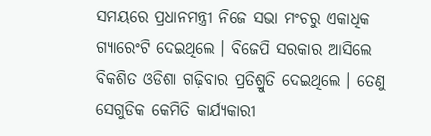ସମୟରେ ପ୍ରଧାନମନ୍ତ୍ରୀ ନିଜେ ସଭା ମଂଚରୁ ଏକାଧିକ ଗ୍ୟାରେଂଟି ଦେଇଥିଲେ । ବିଜେପି ସରକାର ଆସିଲେ ବିକଶିତ ଓଡିଶା ଗଢ଼ିବାର ପ୍ରତିଶ୍ରୁତି ଦେଇଥିଲେ । ତେଣୁ ସେଗୁଡିକ କେମିତି କାର୍ଯ୍ୟକାରୀ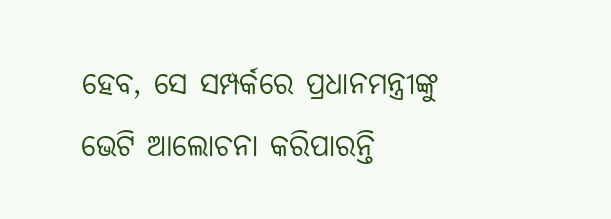ହେବ, ସେ ସମ୍ପର୍କରେ ପ୍ରଧାନମନ୍ତ୍ରୀଙ୍କୁ ଭେଟି ଆଲୋଚନା କରିପାରନ୍ତି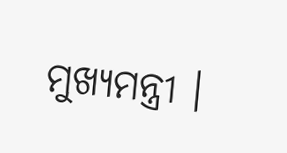ମୁଖ୍ୟମନ୍ତ୍ରୀ ।